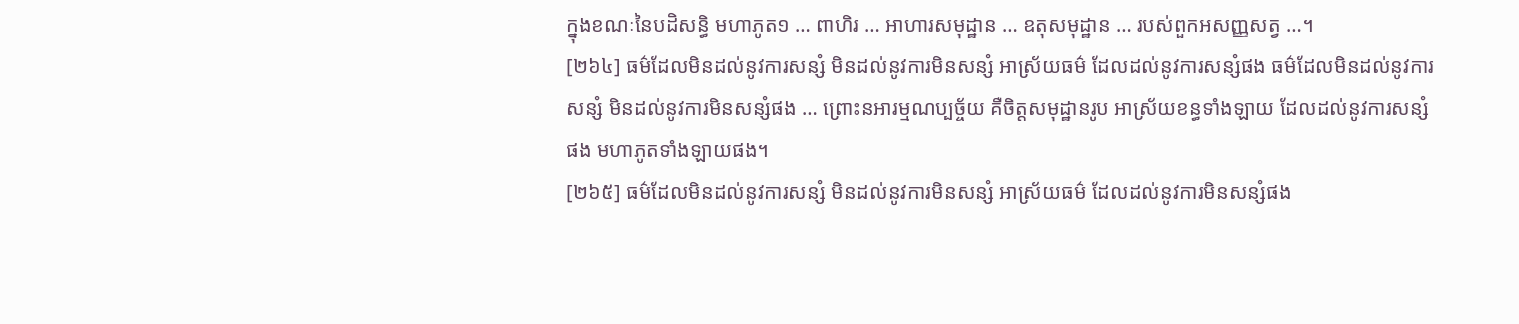ក្នុងខណៈនៃបដិសន្ធិ មហាភូត១ … ពាហិរ … អាហារសមុដ្ឋាន … ឧតុសមុដ្ឋាន … របស់ពួកអសញ្ញសត្វ …។
[២៦៤] ធម៌ដែលមិនដល់នូវការសន្សំ មិនដល់នូវការមិនសន្សំ អាស្រ័យធម៌ ដែលដល់នូវការសន្សំផង ធម៌ដែលមិនដល់នូវការសន្សំ មិនដល់នូវការមិនសន្សំផង … ព្រោះនអារម្មណប្បច្ច័យ គឺចិត្តសមុដ្ឋានរូប អាស្រ័យខន្ធទាំងឡាយ ដែលដល់នូវការសន្សំផង មហាភូតទាំងឡាយផង។
[២៦៥] ធម៌ដែលមិនដល់នូវការសន្សំ មិនដល់នូវការមិនសន្សំ អាស្រ័យធម៌ ដែលដល់នូវការមិនសន្សំផង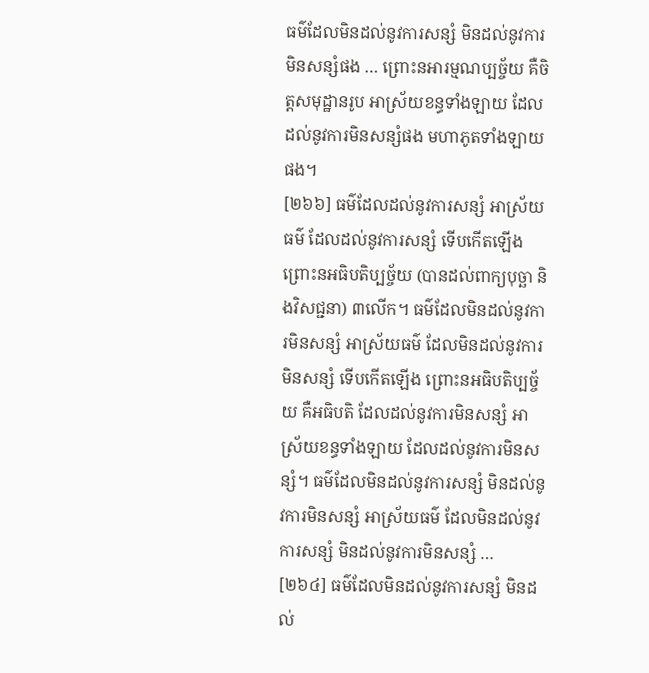ធម៌ដែលមិនដល់នូវការសន្សំ មិនដល់នូវការមិនសន្សំផង … ព្រោះនអារម្មណប្បច្ច័យ គឺចិត្តសមុដ្ឋានរូប អាស្រ័យខន្ធទាំងឡាយ ដែលដល់នូវការមិនសន្សំផង មហាភូតទាំងឡាយផង។
[២៦៦] ធម៌ដែលដល់នូវការសន្សំ អាស្រ័យធម៌ ដែលដល់នូវការសន្សំ ទើបកើតឡើង ព្រោះនអធិបតិប្បច្ច័យ (បានដល់ពាក្យបុច្ឆា និងវិសជ្ជនា) ៣លើក។ ធម៌ដែលមិនដល់នូវការមិនសន្សំ អាស្រ័យធម៌ ដែលមិនដល់នូវការមិនសន្សំ ទើបកើតឡើង ព្រោះនអធិបតិប្បច្ច័យ គឺអធិបតិ ដែលដល់នូវការមិនសន្សំ អាស្រ័យខន្ធទាំងឡាយ ដែលដល់នូវការមិនសន្សំ។ ធម៌ដែលមិនដល់នូវការសន្សំ មិនដល់នូវការមិនសន្សំ អាស្រ័យធម៌ ដែលមិនដល់នូវការសន្សំ មិនដល់នូវការមិនសន្សំ …
[២៦៤] ធម៌ដែលមិនដល់នូវការសន្សំ មិនដល់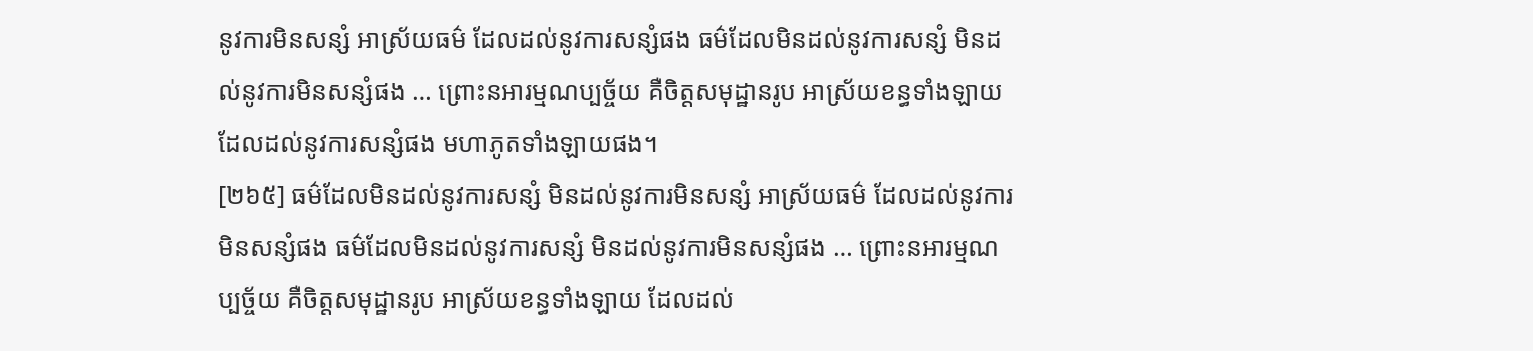នូវការមិនសន្សំ អាស្រ័យធម៌ ដែលដល់នូវការសន្សំផង ធម៌ដែលមិនដល់នូវការសន្សំ មិនដល់នូវការមិនសន្សំផង … ព្រោះនអារម្មណប្បច្ច័យ គឺចិត្តសមុដ្ឋានរូប អាស្រ័យខន្ធទាំងឡាយ ដែលដល់នូវការសន្សំផង មហាភូតទាំងឡាយផង។
[២៦៥] ធម៌ដែលមិនដល់នូវការសន្សំ មិនដល់នូវការមិនសន្សំ អាស្រ័យធម៌ ដែលដល់នូវការមិនសន្សំផង ធម៌ដែលមិនដល់នូវការសន្សំ មិនដល់នូវការមិនសន្សំផង … ព្រោះនអារម្មណប្បច្ច័យ គឺចិត្តសមុដ្ឋានរូប អាស្រ័យខន្ធទាំងឡាយ ដែលដល់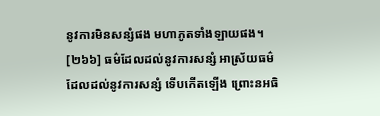នូវការមិនសន្សំផង មហាភូតទាំងឡាយផង។
[២៦៦] ធម៌ដែលដល់នូវការសន្សំ អាស្រ័យធម៌ ដែលដល់នូវការសន្សំ ទើបកើតឡើង ព្រោះនអធិ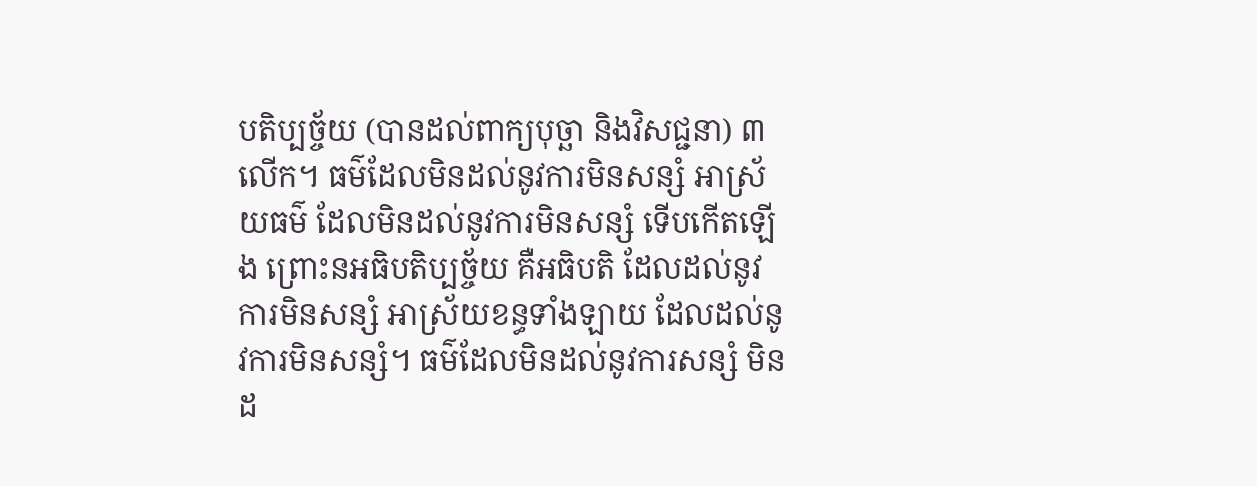បតិប្បច្ច័យ (បានដល់ពាក្យបុច្ឆា និងវិសជ្ជនា) ៣លើក។ ធម៌ដែលមិនដល់នូវការមិនសន្សំ អាស្រ័យធម៌ ដែលមិនដល់នូវការមិនសន្សំ ទើបកើតឡើង ព្រោះនអធិបតិប្បច្ច័យ គឺអធិបតិ ដែលដល់នូវការមិនសន្សំ អាស្រ័យខន្ធទាំងឡាយ ដែលដល់នូវការមិនសន្សំ។ ធម៌ដែលមិនដល់នូវការសន្សំ មិនដ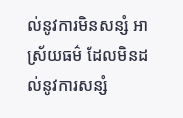ល់នូវការមិនសន្សំ អាស្រ័យធម៌ ដែលមិនដល់នូវការសន្សំ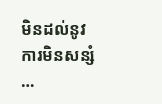មិនដល់នូវការមិនសន្សំ …